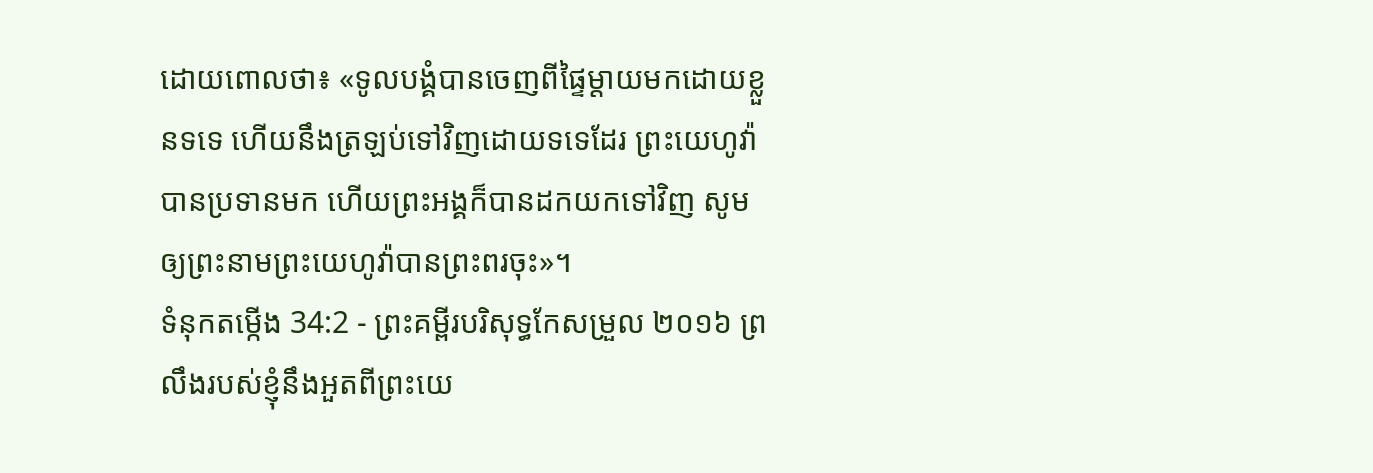ដោយពោលថា៖ «ទូលបង្គំបានចេញពីផ្ទៃម្តាយមកដោយខ្លួនទទេ ហើយនឹងត្រឡប់ទៅវិញដោយទទេដែរ ព្រះយេហូវ៉ាបានប្រទានមក ហើយព្រះអង្គក៏បានដកយកទៅវិញ សូមឲ្យព្រះនាមព្រះយេហូវ៉ាបានព្រះពរចុះ»។
ទំនុកតម្កើង 34:2 - ព្រះគម្ពីរបរិសុទ្ធកែសម្រួល ២០១៦ ព្រលឹងរបស់ខ្ញុំនឹងអួតពីព្រះយេ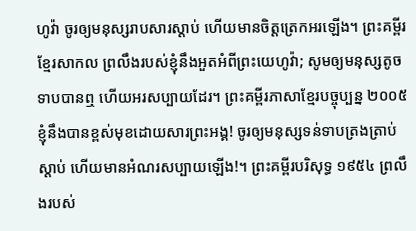ហូវ៉ា ចូរឲ្យមនុស្សរាបសារស្ដាប់ ហើយមានចិត្តត្រេកអរឡើង។ ព្រះគម្ពីរខ្មែរសាកល ព្រលឹងរបស់ខ្ញុំនឹងអួតអំពីព្រះយេហូវ៉ា; សូមឲ្យមនុស្សតូចទាបបានឮ ហើយអរសប្បាយដែរ។ ព្រះគម្ពីរភាសាខ្មែរបច្ចុប្បន្ន ២០០៥ ខ្ញុំនឹងបានខ្ពស់មុខដោយសារព្រះអង្គ! ចូរឲ្យមនុស្សទន់ទាបត្រងត្រាប់ស្ដាប់ ហើយមានអំណរសប្បាយឡើង!។ ព្រះគម្ពីរបរិសុទ្ធ ១៩៥៤ ព្រលឹងរបស់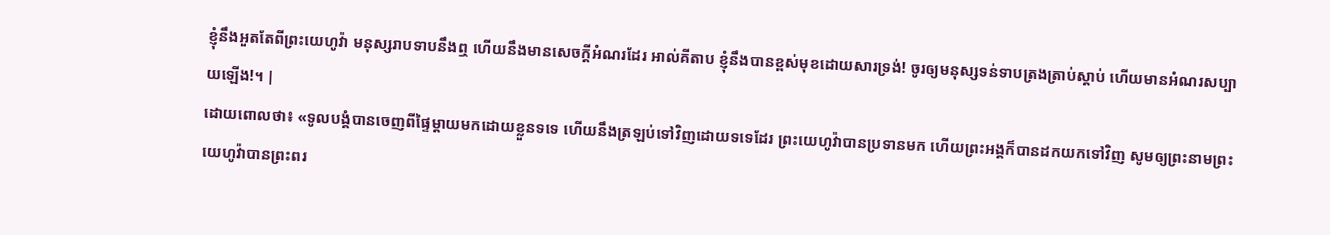ខ្ញុំនឹងអួតតែពីព្រះយេហូវ៉ា មនុស្សរាបទាបនឹងឮ ហើយនឹងមានសេចក្ដីអំណរដែរ អាល់គីតាប ខ្ញុំនឹងបានខ្ពស់មុខដោយសារទ្រង់! ចូរឲ្យមនុស្សទន់ទាបត្រងត្រាប់ស្ដាប់ ហើយមានអំណរសប្បាយឡើង!។ |
ដោយពោលថា៖ «ទូលបង្គំបានចេញពីផ្ទៃម្តាយមកដោយខ្លួនទទេ ហើយនឹងត្រឡប់ទៅវិញដោយទទេដែរ ព្រះយេហូវ៉ាបានប្រទានមក ហើយព្រះអង្គក៏បានដកយកទៅវិញ សូមឲ្យព្រះនាមព្រះយេហូវ៉ាបានព្រះពរ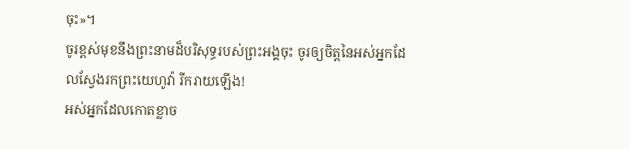ចុះ»។
ចូរខ្ពស់មុខនឹងព្រះនាមដ៏បរិសុទ្ធរបស់ព្រះអង្គចុះ ចូរឲ្យចិត្តនៃអស់អ្នកដែលស្វែងរកព្រះយេហូវ៉ា រីករាយឡើង!
អស់អ្នកដែលកោតខ្លាច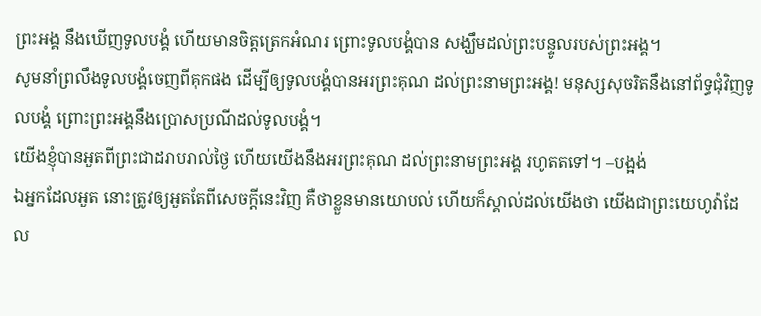ព្រះអង្គ នឹងឃើញទូលបង្គំ ហើយមានចិត្តត្រេកអំណរ ព្រោះទូលបង្គំបាន សង្ឃឹមដល់ព្រះបន្ទូលរបស់ព្រះអង្គ។
សូមនាំព្រលឹងទូលបង្គំចេញពីគុកផង ដើម្បីឲ្យទូលបង្គំបានអរព្រះគុណ ដល់ព្រះនាមព្រះអង្គ! មនុស្សសុចរិតនឹងនៅព័ទ្ធជុំវិញទូលបង្គំ ព្រោះព្រះអង្គនឹងប្រោសប្រណីដល់ទូលបង្គំ។
យើងខ្ញុំបានអួតពីព្រះជាដរាបរាល់ថ្ងៃ ហើយយើងនឹងអរព្រះគុណ ដល់ព្រះនាមព្រះអង្គ រហូតតទៅ។ –បង្អង់
ឯអ្នកដែលអួត នោះត្រូវឲ្យអួតតែពីសេចក្ដីនេះវិញ គឺថាខ្លួនមានយោបល់ ហើយក៏ស្គាល់ដល់យើងថា យើងជាព្រះយេហូវ៉ាដែល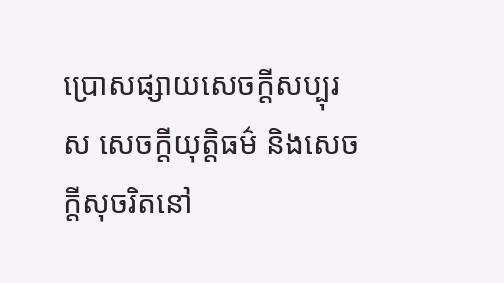ប្រោសផ្សាយសេចក្ដីសប្បុរស សេចក្ដីយុត្តិធម៌ និងសេចក្ដីសុចរិតនៅ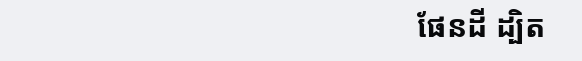ផែនដី ដ្បិត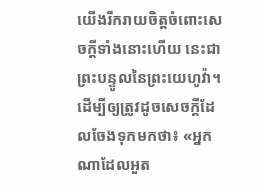យើងរីករាយចិត្តចំពោះសេចក្ដីទាំងនោះហើយ នេះជាព្រះបន្ទូលនៃព្រះយេហូវ៉ា។
ដើម្បីឲ្យត្រូវដូចសេចក្តីដែលចែងទុកមកថា៖ «អ្នកណាដែលអួត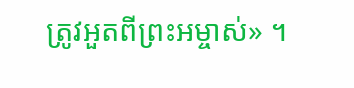ត្រូវអួតពីព្រះអម្ចាស់» ។